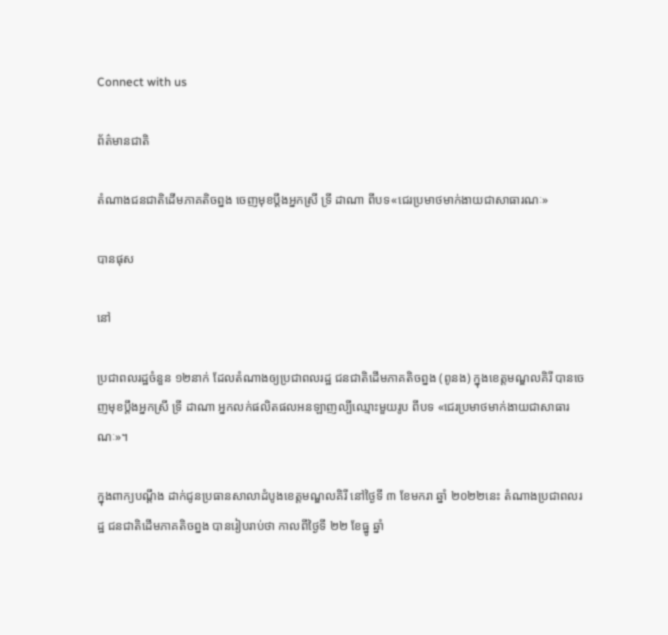Connect with us

ព័ត៌មានជាតិ

តំណាងជនជាតិដើមភាគតិចព្នង ចេញមុខប្ដឹងអ្នកស្រី ទ្រី ដាណា ពីបទ«ជេរប្រមាថមាក់ងាយជាសាធារណៈ»

បានផុស

នៅ

ប្រជាពលរដ្ឋចំនួន ១២នាក់ ដែលតំណាងឲ្យប្រជាពលរដ្ឋ ជនជាតិដើមភាគតិចព្នង (ពូនង) ក្នុងខេត្តមណ្ឌលគិរី បានចេញមុខប្ដឹងអ្នកស្រី ទ្រី ដាណា អ្នកលក់ផលិតផលអនឡាញល្បីឈ្មោះមួយរូប ពីបទ «ជេរប្រមាថមាក់ងាយជាសាធារណៈ»។

ក្នុងពាក្យបណ្ដឹង ដាក់ជូនប្រធានសាលាដំបូងខេត្តមណ្ឌលគិរី នៅថ្ងៃទី ៣ ខែមករា ឆ្នាំ ២០២២នេះ តំណាងប្រជាពលរដ្ឋ ជនជាតិដើមភាគតិចព្នង បានរៀបរាប់ថា កាលពីថ្ងៃទី ២២ ខែធ្នូ ឆ្នាំ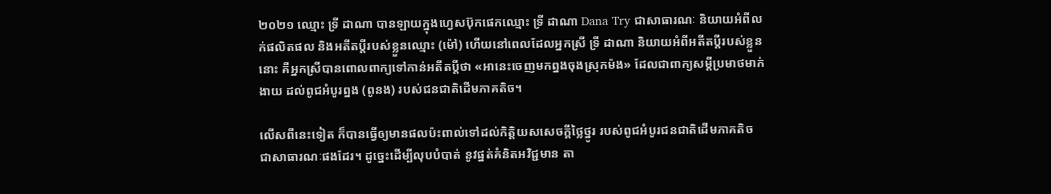២០២១ ឈ្មោះ ទ្រី ដាណា បានឡាយក្នុងហ្វេសប៊ុកផេកឈ្មោះ ទ្រី ដាណា Dana Try ជាសាធារណៈ និយាយអំពីលក់ផលិតផល និងអតីតប្ដីរបស់ខ្លួនឈ្មោះ (ម៉ៅ) ហើយនៅពេលដែលអ្នកស្រី ទ្រី ដាណា និយាយអំពីអតីតប្ដីរបស់ខ្លួននោះ គឺអ្នកស្រីបានពោលពាក្យទៅកាន់អតីតប្ដីថា «អានេះចេញមកព្នងចុងស្រុកម៉ង» ដែលជាពាក្យសម្ដីប្រមាថមាក់ងាយ ដល់ពូជអំបូរព្នង (ពូនង) របស់ជនជាតិដើមភាគតិច។

លើសពីនេះទៀត ក៏បានធ្វើឲ្យមានផលប៉ះពាល់ទៅដល់កិត្តិយសសេចក្ដីថ្លៃថ្នូរ របស់ពូជអំបូរជនជាតិដើមភាគតិច ជាសាធារណៈផងដែរ។ ដូច្នេះដើម្បីលុបបំបាត់ នូវផ្នត់គំនិតអវិជ្ជមាន តា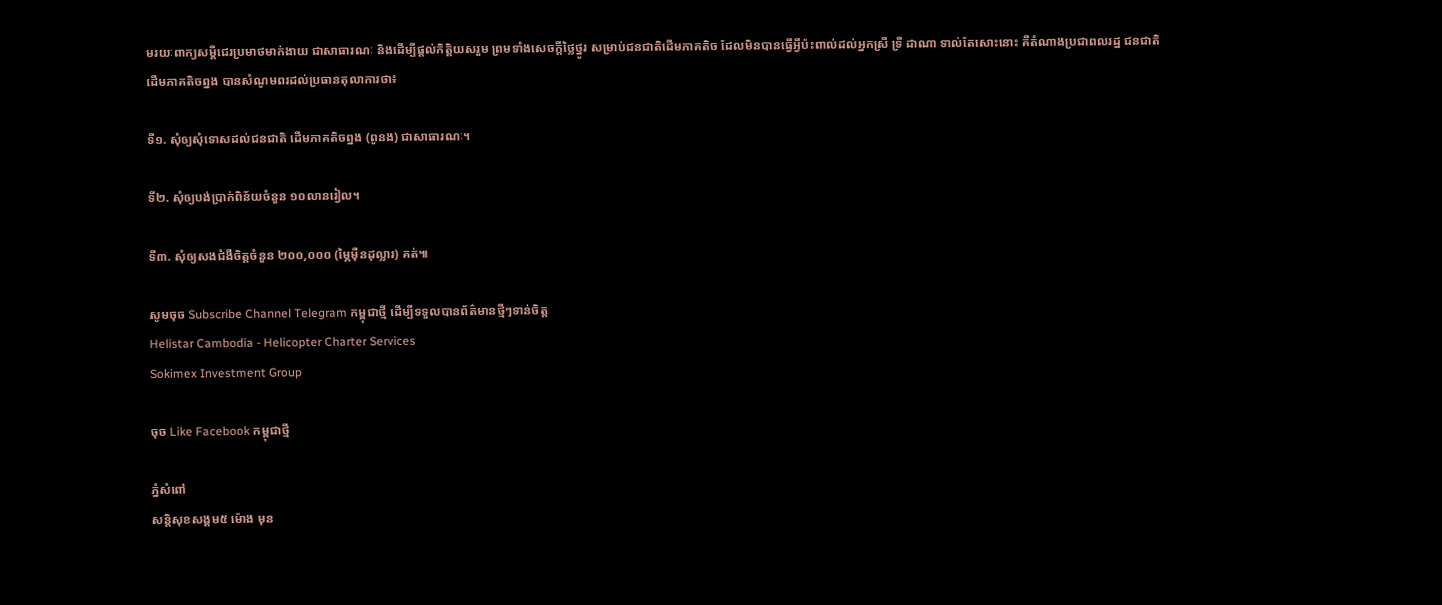មរយៈពាក្យសម្ដីជេរប្រមាថមាក់ងាយ ជាសាធារណៈ និងដើម្បីផ្ដល់កិត្តិយសរួម ព្រមទាំងសេចក្ដីថ្លៃថ្នូរ សម្រាប់ជនជាតិដើមភាគតិច ដែលមិនបានធ្វើអ្វីប៉ះពាល់ដល់អ្នកស្រី ទ្រី ដាណា ទាល់តែសោះនោះ គឺតំណាងប្រជាពលរដ្ឋ ជនជាតិដើមភាគតិចព្នង បានសំណូមពរដល់ប្រធានតុលាការថា៖

ទី១. សុំឲ្យសុំទោសដល់ជនជាតិ ដើមភាគតិចព្នង (ពូនង) ជាសាធារណៈ។

ទី២. សុំឲ្យបង់ប្រាក់ពិន័យចំនួន ១០លានរៀល។

ទី៣. សុំឲ្យសងជំងឺចិត្តចំនួន ២០០,០០០ (ម្ភៃម៉ឺនដុល្លារ) គត់៕

សូមចុច Subscribe Channel Telegram កម្ពុជាថ្មី ដើម្បីទទួលបានព័ត៌មានថ្មីៗទាន់ចិត្ត
Helistar Cambodia - Helicopter Charter Services
Sokimex Investment Group

ចុច Like Facebook កម្ពុជាថ្មី

ភ្នំសំពៅ
សន្តិសុខសង្គម៥ ម៉ោង មុន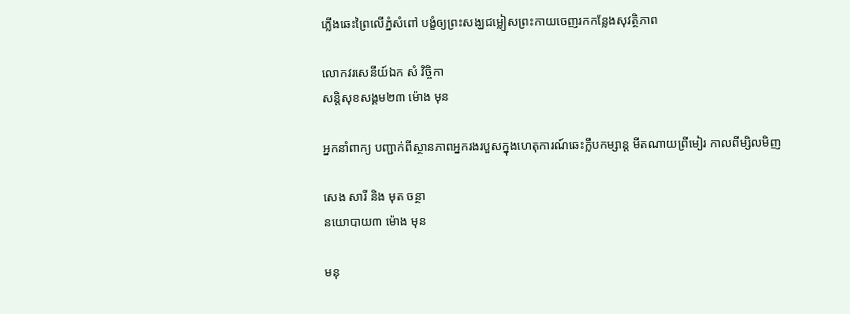ភ្លើងឆេះព្រៃលើភ្នំសំពៅ បង្ខំឲ្យព្រះសង្ឃជម្លៀសព្រះកាយចេញរកកន្លែងសុវត្ថិភាព

លោកវរសេនីយ៍ឯក សំ វិច្ចិកា
សន្តិសុខសង្គម២៣ ម៉ោង មុន

អ្នកនាំពាក្យ បញ្ជាក់ពីស្ថានភាពអ្នករងរបួសក្នុងហេតុការណ៍ឆេះក្លឹបកម្សាន្ដ មីតណាយព្រីមៀរ កាលពីម្សិលមិញ

សេង សារី និង មុត ចន្ថា
នយោបាយ៣ ម៉ោង មុន

មនុ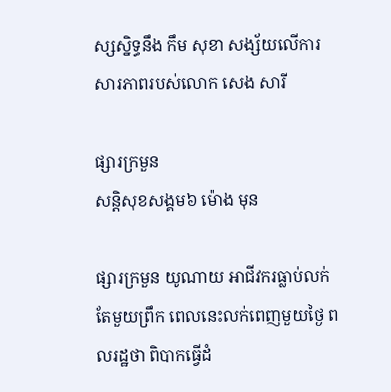ស្សស្និទ្ធនឹង កឹម សុខា សង្ស័យលើការសារភាពរបស់លោក សេង សារី

ផ្សារក្រមួន
សន្តិសុខសង្គម៦ ម៉ោង មុន

ផ្សារក្រមួន យូណាយ អាជីវករធ្លាប់លក់តែមួយព្រឹក ពេលនេះលក់ពេញមួយថ្ងៃ ពលរដ្ឋថា ពិបាកធ្វើដំ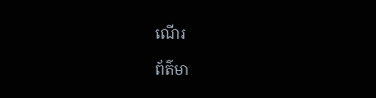ណើរ

ព័ត៌មា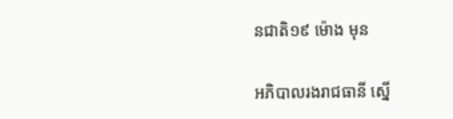នជាតិ១៩ ម៉ោង មុន

អភិបាលរងរាជធានី ស្នើ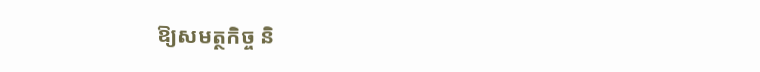ឱ្យសមត្ថកិច្ច និ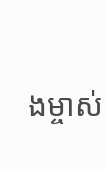ងម្ចាស់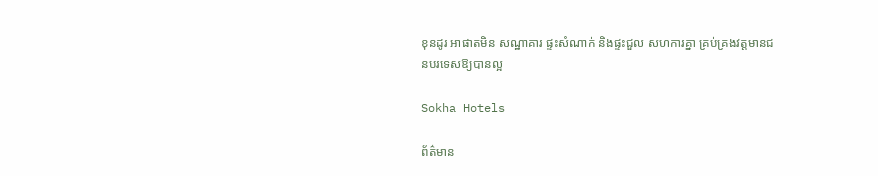ខុនដូរ អាផាតមិន សណ្ឋាគារ ផ្ទះសំណាក់ និងផ្ទះជួល សហការគ្នា គ្រប់គ្រងវត្តមានជនបរទេសឱ្យបានល្អ

Sokha Hotels

ព័ត៌មាន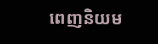ពេញនិយម